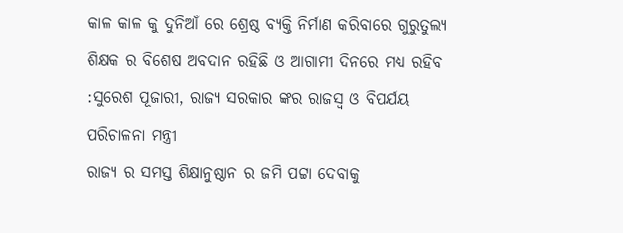କାଳ କାଳ କୁ ଦୁନିଆଁ ରେ ଶ୍ରେଷ୍ଠ ବ୍ୟକ୍ତି ନିର୍ମାଣ କରିବାରେ ଗୁରୁତୁଲ୍ୟ ଶିକ୍ଷକ ର ବିଶେଷ ଅବଦାନ ରହିଛି ଓ ଆଗାମୀ ଦିନରେ ମଧ୍ୟ ରହିବ :ସୁରେଶ ପୂଜାରୀ, ରାଜ୍ୟ ସରକାର ଙ୍କର ରାଜସ୍ବ ଓ ବିପର୍ଯୟ ପରିଚାଳନା ମନ୍ତ୍ରୀ
ରାଜ୍ୟ ର ସମସ୍ତ ଶିକ୍ଷାନୁଷ୍ଠାନ ର ଜମି ପଟ୍ଟା ଦେବାକୁ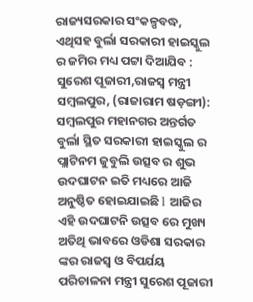ରାଜ୍ୟସରକାର ସଂକଳ୍ପବଦ୍ଧ, ଏଥିସହ ବୁର୍ଲା ସରକାରୀ ହାଇସ୍କୁଲ ର ଜମିର ମଧ୍ୟ ପଟ୍ଟା ଦିଆଯିବ : ସୁରେଶ ପୂଜାରୀ,ରାଜସ୍ବ ମନ୍ତ୍ରୀ
ସମ୍ବଲପୁର, (ରାଜାରାମ ଷଡ଼ଙ୍ଗୀ): ସମ୍ବଲପୁର ମହାନଗର ଅନ୍ତର୍ଗତ ବୁର୍ଲା ସ୍ଥିତ ସରକାରୀ ହାଇସ୍କୁଲ ର ପ୍ଲାଟିନମ ଜୁବୁଲି ଉତ୍ସବ ର ଶୁଭ ଉଦଘାଟନ ଇତି ମଧ୍ୟରେ ଆଜି ଅନୁଷ୍ଠିତ ହୋଇଯାଇଛି l ଆଜିର ଏହି ଉଦଘାଟନି ଉତ୍ସବ ରେ ମୁଖ୍ୟ ଅତିଥି ଭାବରେ ଓଡିଶା ସରକାର ଙ୍କର ରାଜସ୍ବ ଓ ବିପର୍ଯୟ ପରିଚାଳନା ମନ୍ତ୍ରୀ ସୁରେଶ ପୂଜାରୀ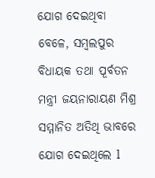ଯୋଗ ଦେଇଥିବା ବେଳେ, ସମ୍ବଲପୁର ବିଧାୟକ ତଥା ପୂର୍ବତନ ମନ୍ତ୍ରୀ ଜୟନାରାୟଣ ମିଶ୍ର ସମ୍ମାନିତ ଅତିଥି ଭାବରେ ଯୋଗ ଦେଇଥିଲେ l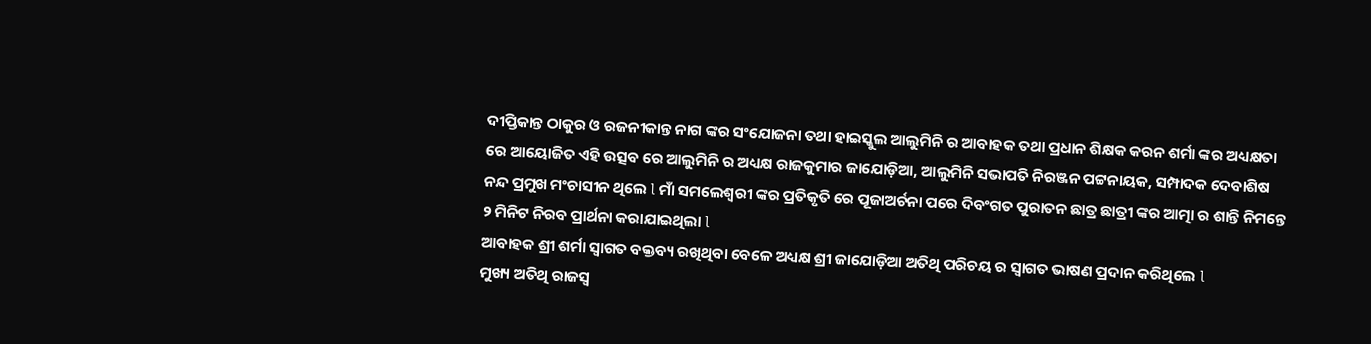ଦୀପ୍ତିକାନ୍ତ ଠାକୁର ଓ ରଜନୀକାନ୍ତ ନାଗ ଙ୍କର ସଂଯୋଜନା ତଥା ହାଇସ୍କୁଲ ଆଲୁମିନି ର ଆବାହକ ତଥା ପ୍ରଧାନ ଶିକ୍ଷକ କରନ ଶର୍ମା ଙ୍କର ଅଧ୍ୟକ୍ଷତା ରେ ଆୟୋଜିତ ଏହି ଉତ୍ସବ ରେ ଆଲୁମିନି ର ଅଧ୍ୟକ୍ଷ ରାଜକୁମାର ଜାଯୋଡ଼ିଆ, ଆଲୁମିନି ସଭାପତି ନିରଞ୍ଜନ ପଟ୍ଟନାୟକ, ସମ୍ପାଦକ ଦେବାଶିଷ ନନ୍ଦ ପ୍ରମୁଖ ମଂଚାସୀନ ଥିଲେ l ମାଁ ସମଲେଶ୍ୱରୀ ଙ୍କର ପ୍ରତିକୃତି ରେ ପୂଜାଅର୍ଚନା ପରେ ଦିବଂଗତ ପୁରାତନ ଛାତ୍ର ଛାତ୍ରୀ ଙ୍କର ଆତ୍ମା ର ଶାନ୍ତି ନିମନ୍ତେ ୨ ମିନିଟ ନିରବ ପ୍ରାର୍ଥନା କରାଯାଇଥିଲା l
ଆବାହକ ଶ୍ରୀ ଶର୍ମା ସ୍ୱାଗତ ବକ୍ତବ୍ୟ ରଖିଥିବା ବେଳେ ଅଧ୍ୟକ୍ଷ ଶ୍ରୀ ଜାଯୋଡ଼ିଆ ଅତିଥି ପରିଚୟ ର ସ୍ୱାଗତ ଭାଷଣ ପ୍ରଦାନ କରିଥିଲେ l
ମୁଖ୍ୟ ଅତିଥି ରାଜସ୍ବ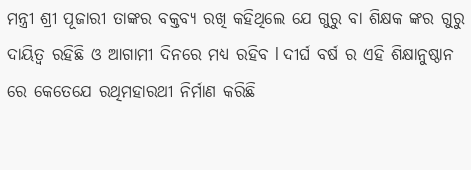ମନ୍ତ୍ରୀ ଶ୍ରୀ ପୂଜାରୀ ତାଙ୍କର ବକ୍ତବ୍ୟ ରଖି କହିଥିଲେ ଯେ ଗୁରୁ ବା ଶିକ୍ଷକ ଙ୍କର ଗୁରୁ ଦାୟିତ୍ୱ ରହିଛି ଓ ଆଗାମୀ ଦିନରେ ମଧ୍ୟ ରହିବ l ଦୀର୍ଘ ବର୍ଷ ର ଏହି ଶିକ୍ଷାନୁଷ୍ଠାନ ରେ କେତେଯେ ରଥିମହାରଥୀ ନିର୍ମାଣ କରିଛି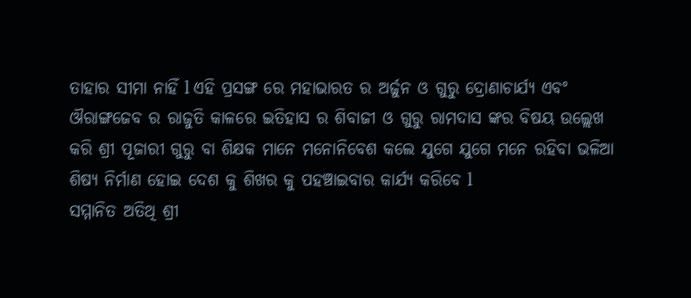ତାହାର ସୀମା ନାହିଁ l ଏହି ପ୍ରସଙ୍ଗ ରେ ମହାଭାରତ ର ଅର୍ଜୁନ ଓ ଗୁରୁ ଦ୍ରୋଣାଚାର୍ଯ୍ୟ ଏବଂ ଔରାଙ୍ଗଜେବ ର ରାଜୁତି କାଳରେ ଇତିହାସ ର ଶିବାଜୀ ଓ ଗୁରୁ ରାମଦାସ ଙ୍କର ବିଷୟ ଉଲ୍ଲେଖ କରି ଶ୍ରୀ ପୂଜାରୀ ଗୁରୁ ବା ଶିକ୍ଷକ ମାନେ ମନୋନିବେଶ କଲେ ଯୁଗେ ଯୁଗେ ମନେ ରହିବା ଭଳିଆ ଶିଷ୍ୟ ନିର୍ମାଣ ହୋଇ ଦେଶ କୁ ଶିଖର କୁ ପହଞ୍ଚାଇବାର କାର୍ଯ୍ୟ କରିବେ l
ସମ୍ମାନିତ ଅତିଥି ଶ୍ରୀ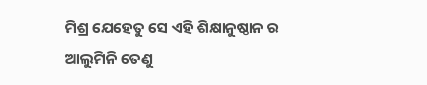ମିଶ୍ର ଯେହେତୁ ସେ ଏହି ଶିକ୍ଷାନୁଷ୍ଠାନ ର ଆଲୁମିନି ତେଣୁ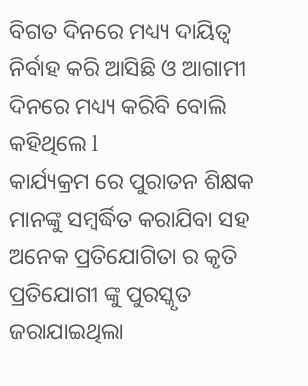ବିଗତ ଦିନରେ ମଧ୍ୟ୍ୟ ଦାୟିତ୍ୱ ନିର୍ବାହ କରି ଆସିଛି ଓ ଆଗାମୀ ଦିନରେ ମଧ୍ୟ୍ୟ କରିବି ବୋଲି କହିଥିଲେ l
କାର୍ଯ୍ୟକ୍ରମ ରେ ପୁରାତନ ଶିକ୍ଷକ ମାନଙ୍କୁ ସମ୍ବର୍ଦ୍ଧିତ କରାଯିବା ସହ ଅନେକ ପ୍ରତିଯୋଗିତା ର କୃତି ପ୍ରତିଯୋଗୀ ଙ୍କୁ ପୁରସ୍କୃତ ଜରାଯାଇଥିଲା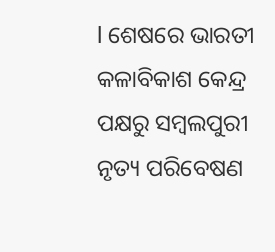l ଶେଷରେ ଭାରତୀ କଳାବିକାଶ କେନ୍ଦ୍ର ପକ୍ଷରୁ ସମ୍ବଲପୁରୀ ନୃତ୍ୟ ପରିବେଷଣ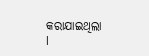କରାଯାଇଥିଲା l